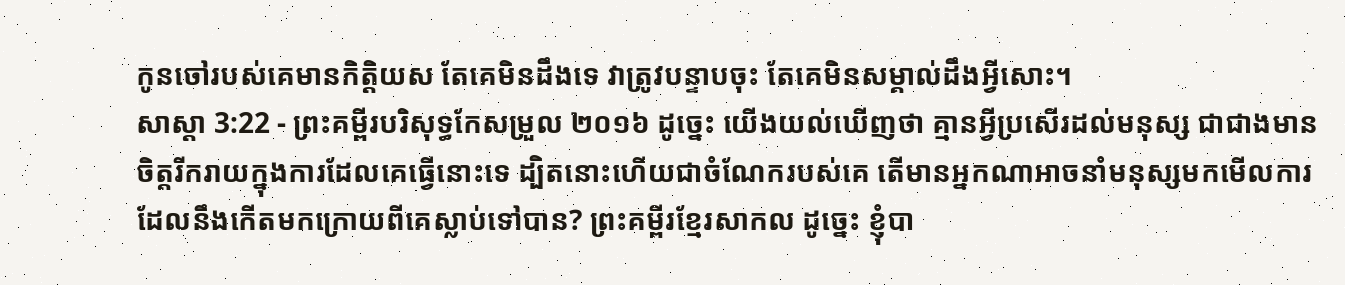កូនចៅរបស់គេមានកិត្តិយស តែគេមិនដឹងទេ វាត្រូវបន្ទាបចុះ តែគេមិនសម្គាល់ដឹងអ្វីសោះ។
សាស្តា 3:22 - ព្រះគម្ពីរបរិសុទ្ធកែសម្រួល ២០១៦ ដូច្នេះ យើងយល់ឃើញថា គ្មានអ្វីប្រសើរដល់មនុស្ស ជាជាងមានចិត្តរីករាយក្នុងការដែលគេធ្វើនោះទេ ដ្បិតនោះហើយជាចំណែករបស់គេ តើមានអ្នកណាអាចនាំមនុស្សមកមើលការដែលនឹងកើតមកក្រោយពីគេស្លាប់ទៅបាន? ព្រះគម្ពីរខ្មែរសាកល ដូច្នេះ ខ្ញុំបា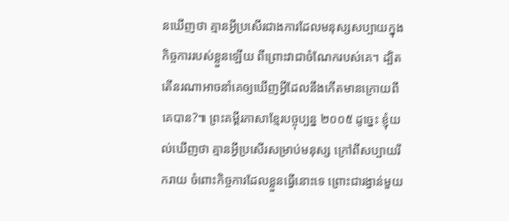នឃើញថា គ្មានអ្វីប្រសើរជាងការដែលមនុស្សសប្បាយក្នុងកិច្ចការរបស់ខ្លួនឡើយ ពីព្រោះវាជាចំណែករបស់គេ។ ដ្បិតតើនរណាអាចនាំគេឲ្យឃើញអ្វីដែលនឹងកើតមានក្រោយពីគេបាន?៕ ព្រះគម្ពីរភាសាខ្មែរបច្ចុប្បន្ន ២០០៥ ដូច្នេះ ខ្ញុំយល់ឃើញថា គ្មានអ្វីប្រសើរសម្រាប់មនុស្ស ក្រៅពីសប្បាយរីករាយ ចំពោះកិច្ចការដែលខ្លួនធ្វើនោះទេ ព្រោះជារង្វាន់មួយ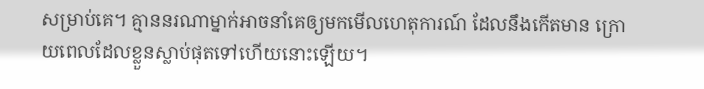សម្រាប់គេ។ គ្មាននរណាម្នាក់អាចនាំគេឲ្យមកមើលហេតុការណ៍ ដែលនឹងកើតមាន ក្រោយពេលដែលខ្លួនស្លាប់ផុតទៅហើយនោះឡើយ។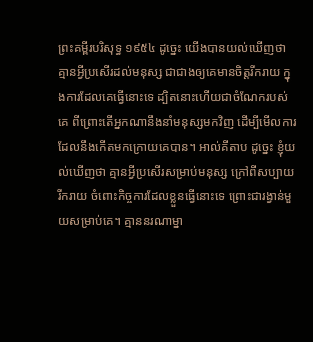ព្រះគម្ពីរបរិសុទ្ធ ១៩៥៤ ដូច្នេះ យើងបានយល់ឃើញថា គ្មានអ្វីប្រសើរដល់មនុស្ស ជាជាងឲ្យគេមានចិត្តរីករាយ ក្នុងការដែលគេធ្វើនោះទេ ដ្បិតនោះហើយជាចំណែករបស់គេ ពីព្រោះតើអ្នកណានឹងនាំមនុស្សមកវិញ ដើម្បីមើលការដែលនឹងកើតមកក្រោយគេបាន។ អាល់គីតាប ដូច្នេះ ខ្ញុំយល់ឃើញថា គ្មានអ្វីប្រសើរសម្រាប់មនុស្ស ក្រៅពីសប្បាយរីករាយ ចំពោះកិច្ចការដែលខ្លួនធ្វើនោះទេ ព្រោះជារង្វាន់មួយសម្រាប់គេ។ គ្មាននរណាម្នា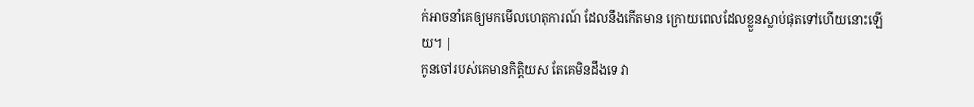ក់អាចនាំគេឲ្យមកមើលហេតុការណ៍ ដែលនឹងកើតមាន ក្រោយពេលដែលខ្លួនស្លាប់ផុតទៅហើយនោះឡើយ។ |
កូនចៅរបស់គេមានកិត្តិយស តែគេមិនដឹងទេ វា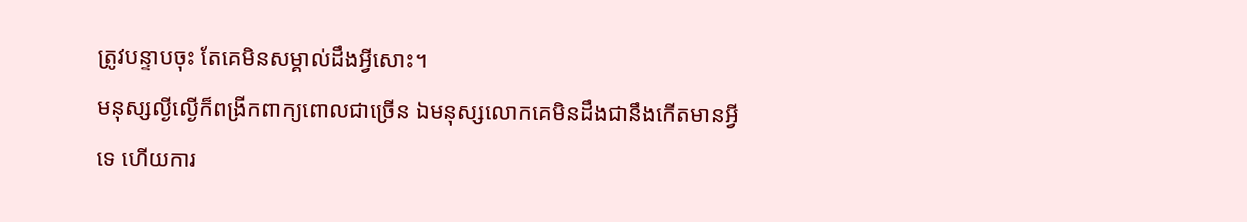ត្រូវបន្ទាបចុះ តែគេមិនសម្គាល់ដឹងអ្វីសោះ។
មនុស្សល្ងីល្ងើក៏ពង្រីកពាក្យពោលជាច្រើន ឯមនុស្សលោកគេមិនដឹងជានឹងកើតមានអ្វីទេ ហើយការ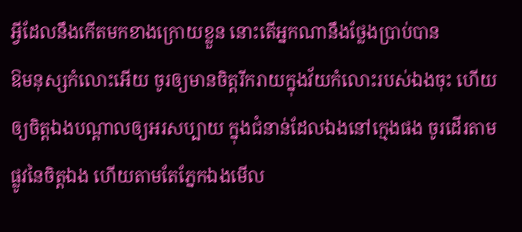អ្វីដែលនឹងកើតមកខាងក្រោយខ្លួន នោះតើអ្នកណានឹងថ្លែងប្រាប់បាន
ឱមនុស្សកំលោះអើយ ចូរឲ្យមានចិត្តរីករាយក្នុងវ័យកំលោះរបស់ឯងចុះ ហើយឲ្យចិត្តឯងបណ្ដាលឲ្យអរសប្បាយ ក្នុងជំនាន់ដែលឯងនៅក្មេងផង ចូរដើរតាមផ្លូវនៃចិត្តឯង ហើយតាមតែភ្នែកឯងមើល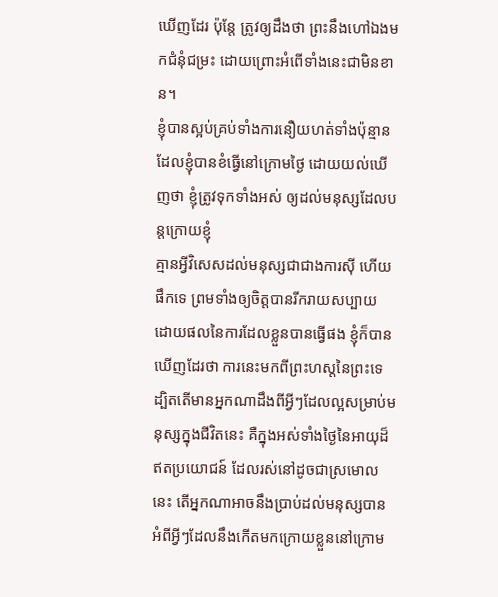ឃើញដែរ ប៉ុន្តែ ត្រូវឲ្យដឹងថា ព្រះនឹងហៅឯងមកជំនុំជម្រះ ដោយព្រោះអំពើទាំងនេះជាមិនខាន។
ខ្ញុំបានស្អប់គ្រប់ទាំងការនឿយហត់ទាំងប៉ុន្មាន ដែលខ្ញុំបានខំធ្វើនៅក្រោមថ្ងៃ ដោយយល់ឃើញថា ខ្ញុំត្រូវទុកទាំងអស់ ឲ្យដល់មនុស្សដែលបន្តក្រោយខ្ញុំ
គ្មានអ្វីវិសេសដល់មនុស្សជាជាងការស៊ី ហើយផឹកទេ ព្រមទាំងឲ្យចិត្តបានរីករាយសប្បាយ ដោយផលនៃការដែលខ្លួនបានធ្វើផង ខ្ញុំក៏បានឃើញដែរថា ការនេះមកពីព្រះហស្តនៃព្រះទេ
ដ្បិតតើមានអ្នកណាដឹងពីអ្វីៗដែលល្អសម្រាប់មនុស្សក្នុងជីវិតនេះ គឺក្នុងអស់ទាំងថ្ងៃនៃអាយុដ៏ឥតប្រយោជន៍ ដែលរស់នៅដូចជាស្រមោលនេះ តើអ្នកណាអាចនឹងប្រាប់ដល់មនុស្សបាន អំពីអ្វីៗដែលនឹងកើតមកក្រោយខ្លួននៅក្រោម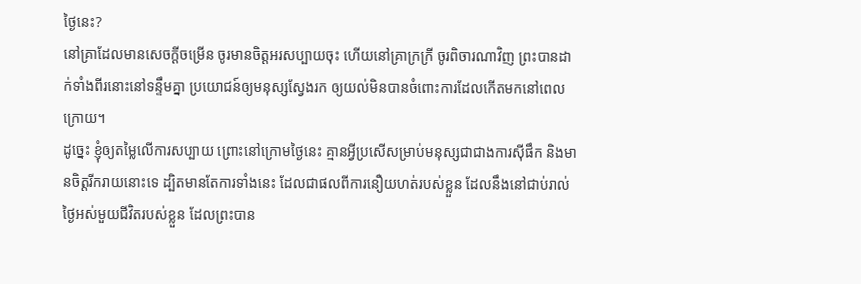ថ្ងៃនេះ?
នៅគ្រាដែលមានសេចក្ដីចម្រើន ចូរមានចិត្តអរសប្បាយចុះ ហើយនៅគ្រាក្រក្រី ចូរពិចារណាវិញ ព្រះបានដាក់ទាំងពីរនោះនៅទន្ទឹមគ្នា ប្រយោជន៍ឲ្យមនុស្សស្វែងរក ឲ្យយល់មិនបានចំពោះការដែលកើតមកនៅពេលក្រោយ។
ដូច្នេះ ខ្ញុំឲ្យតម្លៃលើការសប្បាយ ព្រោះនៅក្រោមថ្ងៃនេះ គ្មានអ្វីប្រសើសម្រាប់មនុស្សជាជាងការស៊ីផឹក និងមានចិត្តរីករាយនោះទេ ដ្បិតមានតែការទាំងនេះ ដែលជាផលពីការនឿយហត់របស់ខ្លួន ដែលនឹងនៅជាប់រាល់ថ្ងៃអស់មួយជីវិតរបស់ខ្លួន ដែលព្រះបាន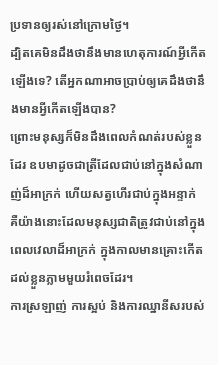ប្រទានឲ្យរស់នៅក្រោមថ្ងៃ។
ដ្បិតគេមិនដឹងថានឹងមានហេតុការណ៍អ្វីកើតឡើងទេ? តើអ្នកណាអាចប្រាប់ឲ្យគេដឹងថានឹងមានអ្វីកើតឡើងបាន?
ព្រោះមនុស្សក៏មិនដឹងពេលកំណត់របស់ខ្លួនដែរ ឧបមាដូចជាត្រីដែលជាប់នៅក្នុងសំណាញ់ដ៏អាក្រក់ ហើយសត្វហើរជាប់ក្នុងអន្ទាក់ គឺយ៉ាងនោះដែលមនុស្សជាតិត្រូវជាប់នៅក្នុងពេលវេលាដ៏អាក្រក់ ក្នុងកាលមានគ្រោះកើតដល់ខ្លួនភ្លាមមួយរំពេចដែរ។
ការស្រឡាញ់ ការស្អប់ និងការឈ្នានីសរបស់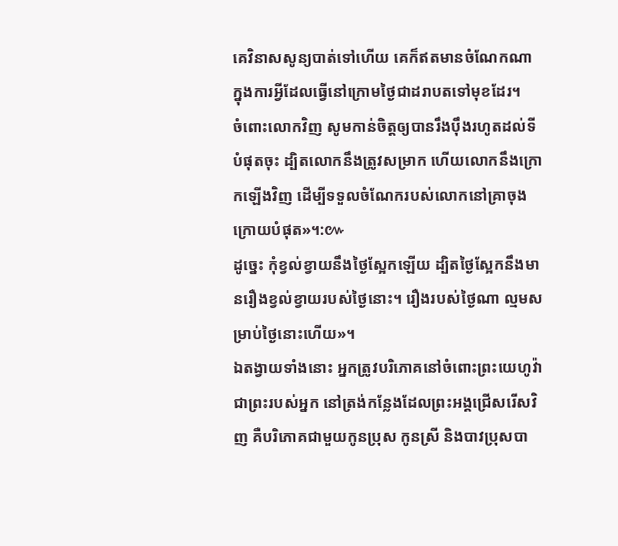គេវិនាសសូន្យបាត់ទៅហើយ គេក៏ឥតមានចំណែកណា ក្នុងការអ្វីដែលធ្វើនៅក្រោមថ្ងៃជាដរាបតទៅមុខដែរ។
ចំពោះលោកវិញ សូមកាន់ចិត្តឲ្យបានរឹងប៉ឹងរហូតដល់ទីបំផុតចុះ ដ្បិតលោកនឹងត្រូវសម្រាក ហើយលោកនឹងក្រោកឡើងវិញ ដើម្បីទទួលចំណែករបស់លោកនៅគ្រាចុងក្រោយបំផុត»។:៚
ដូច្នេះ កុំខ្វល់ខ្វាយនឹងថ្ងៃស្អែកឡើយ ដ្បិតថ្ងៃស្អែកនឹងមានរឿងខ្វល់ខ្វាយរបស់ថ្ងៃនោះ។ រឿងរបស់ថ្ងៃណា ល្មមសម្រាប់ថ្ងៃនោះហើយ»។
ឯតង្វាយទាំងនោះ អ្នកត្រូវបរិភោគនៅចំពោះព្រះយេហូវ៉ាជាព្រះរបស់អ្នក នៅត្រង់កន្លែងដែលព្រះអង្គជ្រើសរើសវិញ គឺបរិភោគជាមួយកូនប្រុស កូនស្រី និងបាវប្រុសបា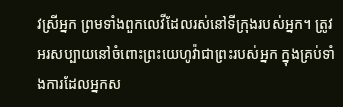វស្រីអ្នក ព្រមទាំងពួកលេវីដែលរស់នៅទីក្រុងរបស់អ្នក។ ត្រូវអរសប្បាយនៅចំពោះព្រះយេហូវ៉ាជាព្រះរបស់អ្នក ក្នុងគ្រប់ទាំងការដែលអ្នកស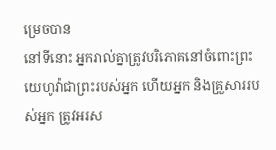ម្រេចបាន
នៅទីនោះ អ្នករាល់គ្នាត្រូវបរិភោគនៅចំពោះព្រះយេហូវ៉ាជាព្រះរបស់អ្នក ហើយអ្នក និងគ្រួសាររបស់អ្នក ត្រូវអរស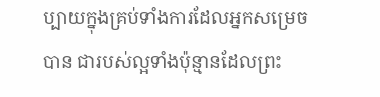ប្បាយក្នុងគ្រប់ទាំងការដែលអ្នកសម្រេចបាន ជារបស់ល្អទាំងប៉ុន្មានដែលព្រះ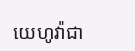យេហូវ៉ាជា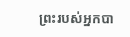ព្រះរបស់អ្នកបា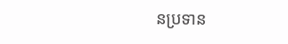នប្រទាន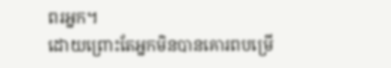ពរអ្នក។
ដោយព្រោះតែអ្នកមិនបានគោរពបម្រើ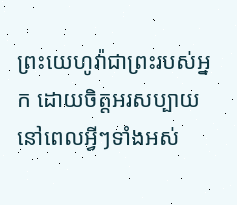ព្រះយេហូវ៉ាជាព្រះរបស់អ្នក ដោយចិត្តអរសប្បាយ នៅពេលអ្វីៗទាំងអស់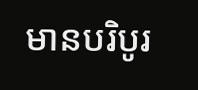មានបរិបូរ